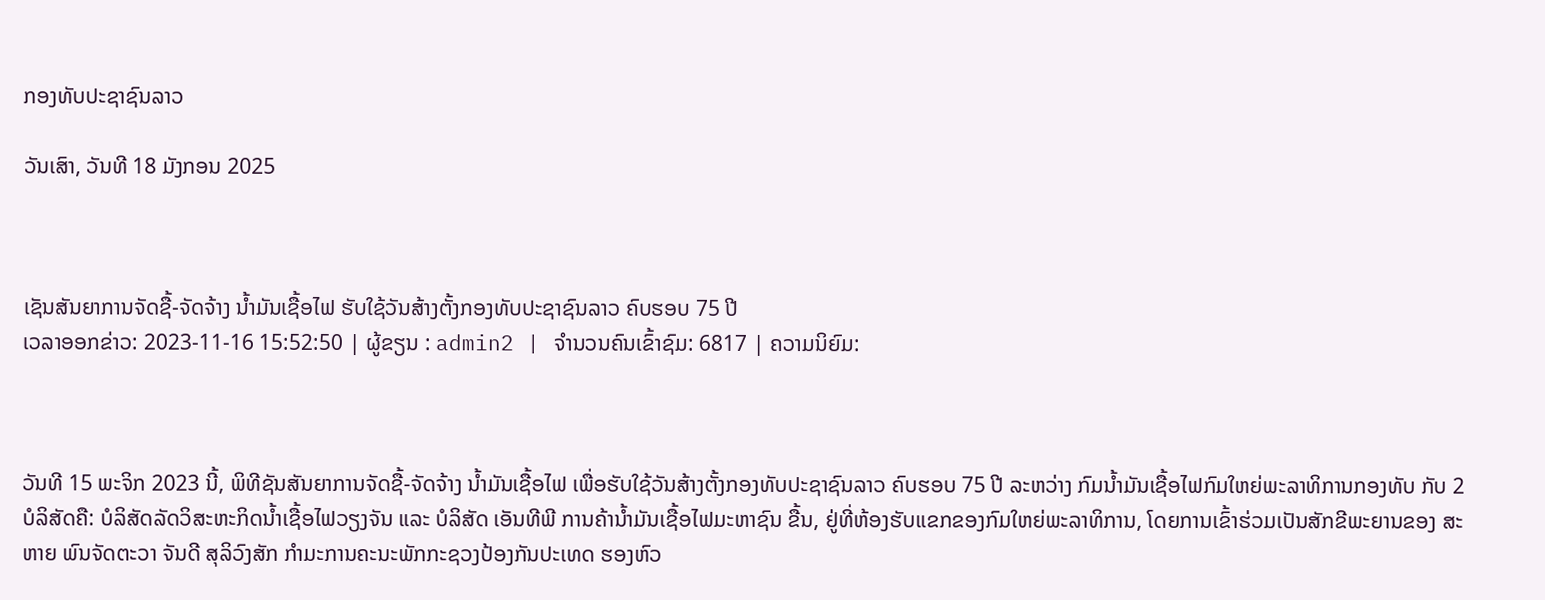ກອງທັບປະຊາຊົນລາວ

ວັນເສົາ, ວັນທີ 18 ມັງກອນ 2025



ເຊັນສັນຍາການຈັດຊື້-ຈັດຈ້າງ ນໍ້າມັນເຊື້ອໄຟ ຮັບໃຊ້ວັນສ້າງຕັ້ງກອງທັບປະຊາຊົນລາວ ຄົບຮອບ 75 ປີ
ເວລາອອກຂ່າວ: 2023-11-16 15:52:50 | ຜູ້ຂຽນ : admin2 | ຈຳນວນຄົນເຂົ້າຊົມ: 6817 | ຄວາມນິຍົມ:



ວັນທີ 15 ພະຈິກ 2023 ນີ້, ພິທີຊັນສັນຍາການຈັດຊື້-ຈັດຈ້າງ ນໍ້າມັນເຊື້ອໄຟ ເພື່ອຮັບໃຊ້ວັນສ້າງຕັ້ງກອງທັບປະຊາຊົນລາວ ຄົບຮອບ 75 ປີ ລະຫວ່າງ ກົມນໍ້າມັນເຊື້ອໄຟກົມໃຫຍ່ພະລາທິການກອງທັບ ກັບ 2 ບໍລິສັດຄື: ບໍລິສັດລັດວິສະຫະກິດນໍ້າເຊື້ອໄຟວຽງຈັນ ແລະ ບໍລິສັດ ເອັນທີພີ ການຄ້ານໍ້າມັນເຊື້ອໄຟມະຫາຊົນ ຂື້ນ, ຢູ່ທີ່ຫ້ອງຮັບແຂກຂອງກົມໃຫຍ່ພະລາທິການ, ໂດຍການເຂົ້າຮ່ວມເປັນສັກຂີພະຍານຂອງ ສະຫາຍ ພົນຈັດຕະວາ ຈັນດີ ສຸລິວົງສັກ ກໍາມະການຄະນະພັກກະຊວງປ້ອງກັນປະເທດ ຮອງຫົວ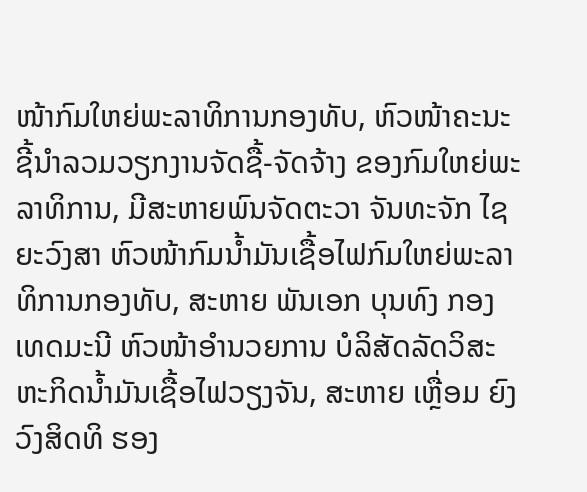ໜ້າກົມໃຫຍ່ພະລາທິການກອງທັບ, ຫົວໜ້າຄະນະຊີ້ນໍາລວມວຽກງານຈັດຊື້-ຈັດຈ້າງ ຂອງກົມໃຫຍ່ພະລາທິການ, ມີສະຫາຍພົນຈັດຕະວາ ຈັນທະຈັກ ໄຊຍະວົງສາ ຫົວໜ້າກົມນໍ້າມັນເຊື້ອໄຟກົມໃຫຍ່ພະລາທິການກອງທັບ, ສະຫາຍ ພັນເອກ ບຸນທົງ ກອງເທດມະນີ ຫົວໜ້າອໍານວຍການ ບໍລິສັດລັດວິສະຫະກິດນໍ້າມັນເຊື້ອໄຟວຽງຈັນ, ສະຫາຍ ເຫຼື່ອມ ຍົງວົງສິດທິ ຮອງ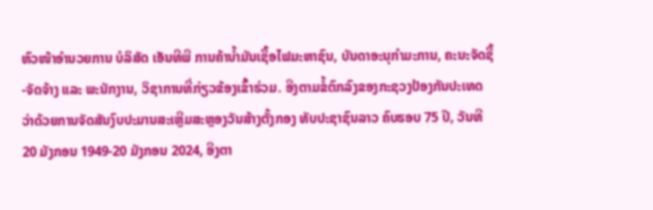ຫົວໜ້າອໍານວຍການ ບໍລິສັດ ເອັນທີພີ ການຄ້ານໍ້າມັນເຊື້ອໄຟມະຫາຊົນ, ບັນດາອະນຸກໍາມະການ, ຄະນະຈັດຊື້-ຈັດຈ້າງ ແລະ ພະນັກງານ, ວິຊາການທີ່ກ່ຽວຂ້ອງເຂົ້າຮ່ວມ. ອີງຕາມຂໍ້ຕົກລົງຂອງກະຊວງປ້ອງກັນປະເທດ ວ່າດ້ວຍການຈັດສັນງົບປະມານສະເຫຼີມສະຫຼອງວັນສ້າງຕັ້ງກອງ ທັບປະຊາຊົນລາວ ຄົບຮອບ 75 ປີ, ວັນທີ 20 ມັງກອນ 1949-20 ມັງກອນ 2024, ອີງຕາ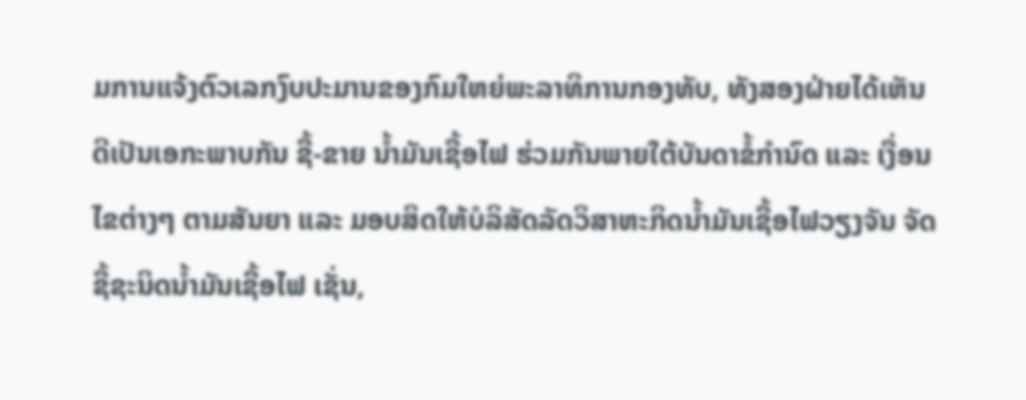ມການແຈ້ງຕົວເລກງົບປະມານຂອງກົມໃຫຍ່ພະລາທິການກອງທັບ, ທັງສອງຝ່າຍໄດ້ເຫັນດີເປັນເອກະພາບກັນ ຊື້-ຂາຍ ນໍ້າມັນເຊື້ອໄຟ ຮ່ວມກັນພາຍໃຕ້ບັນດາຂໍ້ກຳນົດ ແລະ ເງື່ອນໄຂຕ່າງໆ ຕາມສັນຍາ ແລະ ມອບສິດໃຫ້ບໍລິສັດລັດວິສາຫະກິດນໍ້າມັນເຊື້ອໄຟວຽງຈັນ ຈັດຊື້ຊະນິດນໍ້າມັນເຊື້ອໄຟ ເຊັ່ນ,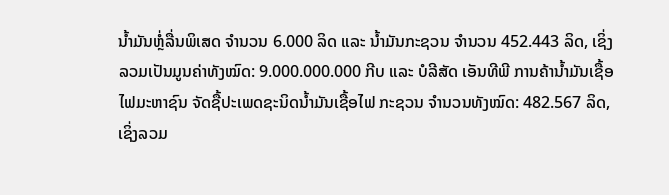ນໍ້າມັນຫຼໍ່ລື່ນພິເສດ ຈຳນວນ 6.000 ລິດ ແລະ ນໍ້າມັນກະຊວນ ຈໍານວນ 452.443 ລິດ, ເຊິ່ງລວມເປັນມູນຄ່າທັງໝົດ: 9.000.000.000 ກີບ ແລະ ບໍລີສັດ ເອັນທີພີ ການຄ້ານໍ້າມັນເຊື້ອໄຟມະຫາຊົນ ຈັດຊື້ປະເພດຊະນິດນໍ້າມັນເຊື້ອໄຟ ກະຊວນ ຈໍານວນທັງໝົດ: 482.567 ລິດ, ເຊິ່ງລວມ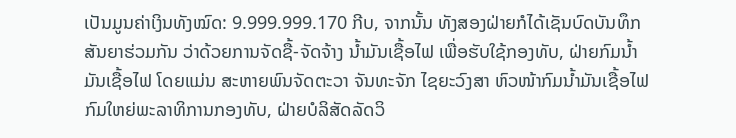ເປັນມູນຄ່າເງິນທັງໝົດ: 9.999.999.170 ກີບ, ຈາກນັ້ນ ທັງສອງຝ່າຍກໍໄດ້ເຊັນບົດບັນທຶກສັນຍາຮ່ວມກັນ ວ່າດ້ວຍການຈັດຊື້-ຈັດຈ້າງ ນໍ້າມັນເຊື້ອໄຟ ເພື່ອຮັບໃຊ້ກອງທັບ, ຝ່າຍກົມນໍ້າມັນເຊື້ອໄຟ ໂດຍແມ່ນ ສະຫາຍພົນຈັດຕະວາ ຈັນທະຈັກ ໄຊຍະວົງສາ ຫົວໜ້າກົມນໍ້າມັນເຊື້ອໄຟ ກົມໃຫຍ່ພະລາທິການກອງທັບ, ຝ່າຍບໍລິສັດລັດວິ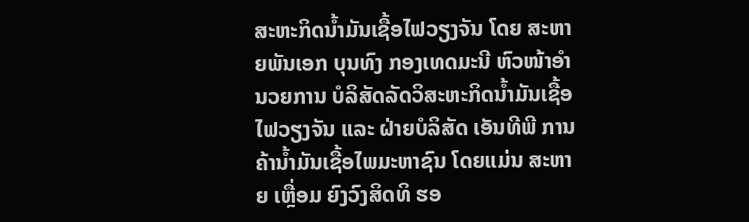ສະຫະກິດນໍ້າມັນເຊື້ອໄຟວຽງຈັນ ໂດຍ ສະຫາຍພັນເອກ ບຸນທົງ ກອງເທດມະນີ ຫົວໜ້າອໍານວຍການ ບໍລິສັດລັດວິສະຫະກິດນໍ້າມັນເຊື້ອໄຟວຽງຈັນ ແລະ ຝ່າຍບໍລິສັດ ເອັນທີພີ ການຄ້ານໍ້າມັນເຊື້ອໄພມະຫາຊົນ ໂດຍແມ່ນ ສະຫາຍ ເຫຼື່ອມ ຍົງວົງສິດທິ ຮອ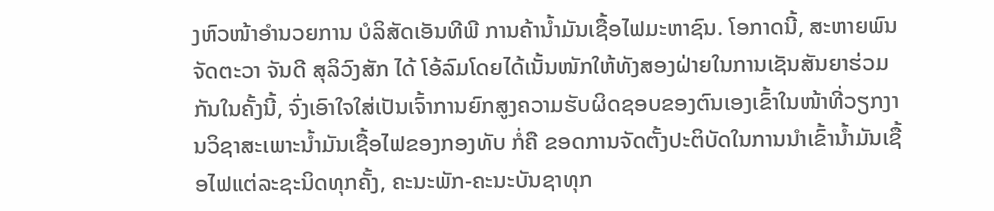ງຫົວໜ້າອໍານວຍການ ບໍລິສັດເອັນທີພີ ການຄ້ານໍ້າມັນເຊື້ອໄຟມະຫາຊົນ. ໂອກາດນີ້, ສະຫາຍພົນຈັດຕະວາ ຈັນດີ ສຸລິວົງສັກ ໄດ້ ໂອ້ລົມໂດຍໄດ້ເນັ້ນໜັກໃຫ້ທັງສອງຝ່າຍໃນການເຊັນສັນຍາຮ່ວມກັນໃນຄັ້ງນີ້, ຈົ່ງເອົາໃຈໃສ່ເປັນເຈົ້າການຍົກສູງຄວາມຮັບຜິດຊອບຂອງຕົນເອງເຂົ້າໃນໜ້າທີ່ວຽກງານວິຊາສະເພາະນໍ້າມັນເຊື້ອໄຟຂອງກອງທັບ ກໍ່ຄື ຂອດການຈັດຕັ້ງປະຕິບັດໃນການນໍາເຂົ້ານໍ້າມັນເຊື້ອໄຟແຕ່ລະຊະນິດທຸກຄັ້ງ, ຄະນະພັກ-ຄະນະບັນຊາທຸກ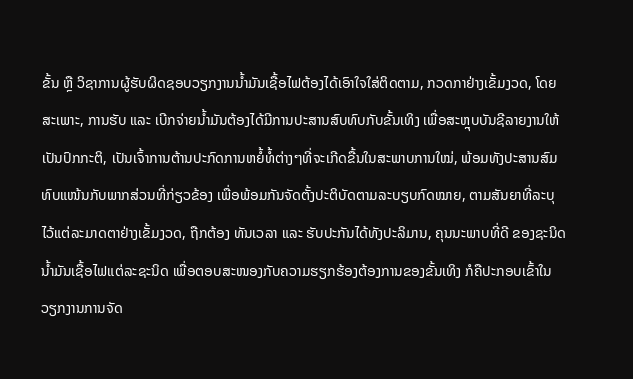ຂັ້ນ ຫຼື ວິຊາການຜູ້ຮັບຜິດຊອບວຽກງານນໍ້າມັນເຊື້ອໄຟຕ້ອງໄດ້ເອົາໃຈໃສ່ຕິດຕາມ, ກວດກາຢ່າງເຂັ້ມງວດ, ໂດຍສະເພາະ, ການຮັບ ແລະ ເບີກຈ່າຍນໍ້າມັນຕ້ອງໄດ້ມີການປະສານສົບທົບກັບຂັ້ນເທິງ ເພື່ອສະຫຼຸບບັນຊີລາຍງານໃຫ້ເປັນປົກກະຕິ, ເປັນເຈົ້າການຕ້ານປະກົດການຫຍໍ້ທໍ້ຕ່າງໆທີ່ຈະເກີດຂື້ນໃນສະພາບການໃໝ່, ພ້ອມທັງປະສານສົມທົບແໜ້ນກັບພາກສ່ວນທີ່ກ່ຽວຂ້ອງ ເພື່ອພ້ອມກັນຈັດຕັ້ງປະຕິບັດຕາມລະບຽບກົດໝາຍ, ຕາມສັນຍາທີ່ລະບຸໄວ້ແຕ່ລະມາດຕາຢ່າງເຂັ້ມງວດ, ຖືກຕ້ອງ ທັນເວລາ ແລະ ຮັບປະກັນໄດ້ທັງປະລິມານ, ຄຸນນະພາບທີ່ດີ ຂອງຊະນິດນໍ້າມັນເຊື້ອໄຟແຕ່ລະຊະນິດ ເພື່ອຕອບສະໜອງກັບຄວາມຮຽກຮ້ອງຕ້ອງການຂອງຂັ້ນເທິງ ກໍຄືປະກອບເຂົ້າໃນວຽກງານການຈັດ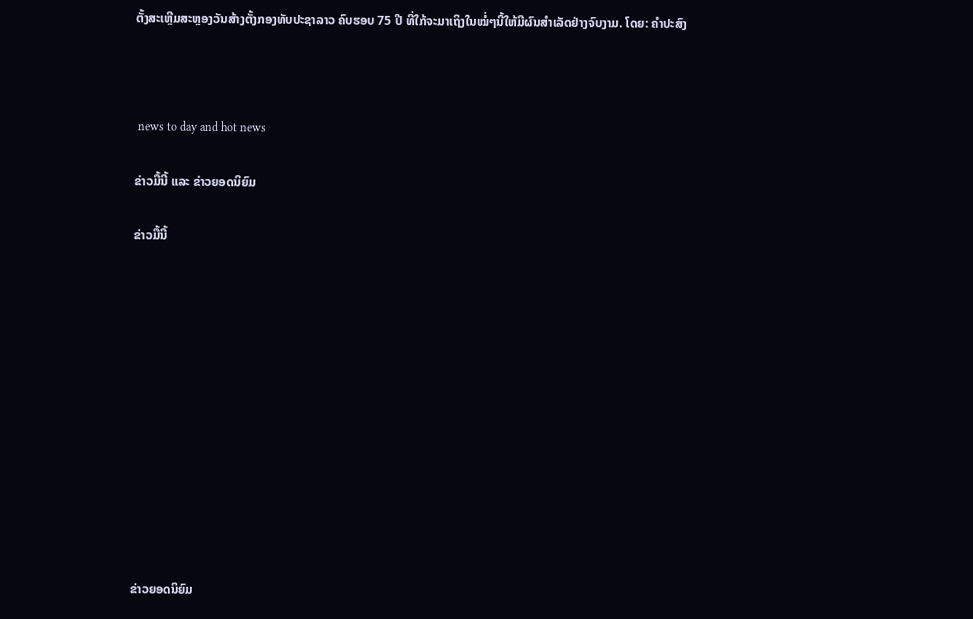ຕັ້ງສະເຫຼີມສະຫຼອງວັນສ້າງຕັ້ງກອງທັບປະຊາລາວ ຄົບຮອບ 75 ປີ ທີ່ໃກ້ຈະມາເຖິງໃນໝໍ່ໆນີ້ໃຫ້ມີຜົນສໍາເລັດຢ່າງຈົບງາມ. ໂດຍ: ຄຳປະສົງ



 news to day and hot news

ຂ່າວມື້ນີ້ ແລະ ຂ່າວຍອດນິຍົມ

ຂ່າວມື້ນີ້












ຂ່າວຍອດນິຍົມ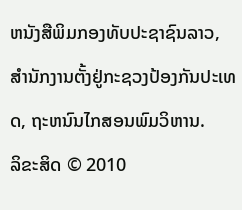ຫນັງສືພິມກອງທັບປະຊາຊົນລາວ, ສຳນັກງານຕັ້ງຢູ່ກະຊວງປ້ອງກັນປະເທດ, ຖະຫນົນໄກສອນພົມວິຫານ.
ລິຂະສິດ © 2010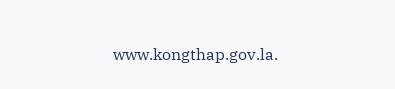www.kongthap.gov.la.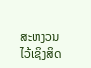ສະຫງວນໄວ້ເຊິງສິດ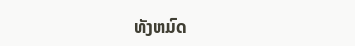ທັງຫມົດ